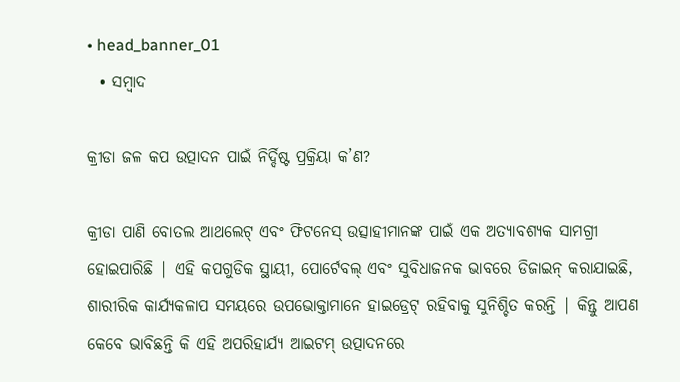• head_banner_01
  • ସମ୍ବାଦ

କ୍ରୀଡା ଜଳ କପ ଉତ୍ପାଦନ ପାଇଁ ନିର୍ଦ୍ଦିଷ୍ଟ ପ୍ରକ୍ରିୟା କ’ଣ?

କ୍ରୀଡା ପାଣି ବୋତଲ ଆଥଲେଟ୍ ଏବଂ ଫିଟନେସ୍ ଉତ୍ସାହୀମାନଙ୍କ ପାଇଁ ଏକ ଅତ୍ୟାବଶ୍ୟକ ସାମଗ୍ରୀ ହୋଇପାରିଛି | ଏହି କପଗୁଡିକ ସ୍ଥାୟୀ, ପୋର୍ଟେବଲ୍ ଏବଂ ସୁବିଧାଜନକ ଭାବରେ ଡିଜାଇନ୍ କରାଯାଇଛି, ଶାରୀରିକ କାର୍ଯ୍ୟକଳାପ ସମୟରେ ଉପଭୋକ୍ତାମାନେ ହାଇଡ୍ରେଟ୍ ରହିବାକୁ ସୁନିଶ୍ଚିତ କରନ୍ତି | କିନ୍ତୁ ଆପଣ କେବେ ଭାବିଛନ୍ତି କି ଏହି ଅପରିହାର୍ଯ୍ୟ ଆଇଟମ୍ ଉତ୍ପାଦନରେ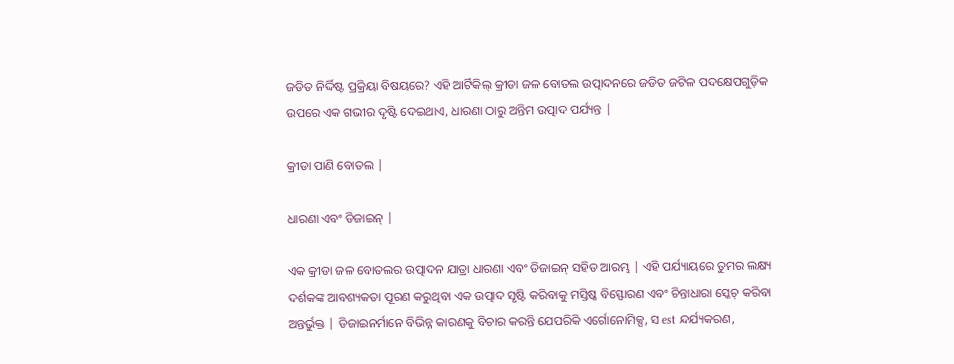ଜଡିତ ନିର୍ଦ୍ଦିଷ୍ଟ ପ୍ରକ୍ରିୟା ବିଷୟରେ? ଏହି ଆର୍ଟିକିଲ୍ କ୍ରୀଡା ଜଳ ବୋତଲ ଉତ୍ପାଦନରେ ଜଡିତ ଜଟିଳ ପଦକ୍ଷେପଗୁଡ଼ିକ ଉପରେ ଏକ ଗଭୀର ଦୃଷ୍ଟି ଦେଇଥାଏ, ଧାରଣା ଠାରୁ ଅନ୍ତିମ ଉତ୍ପାଦ ପର୍ଯ୍ୟନ୍ତ |

କ୍ରୀଡା ପାଣି ବୋତଲ |

ଧାରଣା ଏବଂ ଡିଜାଇନ୍ |

ଏକ କ୍ରୀଡା ଜଳ ବୋତଲର ଉତ୍ପାଦନ ଯାତ୍ରା ଧାରଣା ଏବଂ ଡିଜାଇନ୍ ସହିତ ଆରମ୍ଭ | ଏହି ପର୍ଯ୍ୟାୟରେ ତୁମର ଲକ୍ଷ୍ୟ ଦର୍ଶକଙ୍କ ଆବଶ୍ୟକତା ପୂରଣ କରୁଥିବା ଏକ ଉତ୍ପାଦ ସୃଷ୍ଟି କରିବାକୁ ମସ୍ତିଷ୍କ ବିସ୍ଫୋରଣ ଏବଂ ଚିନ୍ତାଧାରା ସ୍କେଚ୍ କରିବା ଅନ୍ତର୍ଭୁକ୍ତ | ଡିଜାଇନର୍ମାନେ ବିଭିନ୍ନ କାରଣକୁ ବିଚାର କରନ୍ତି ଯେପରିକି ଏର୍ଗୋନୋମିକ୍ସ, ସ est ନ୍ଦର୍ଯ୍ୟକରଣ,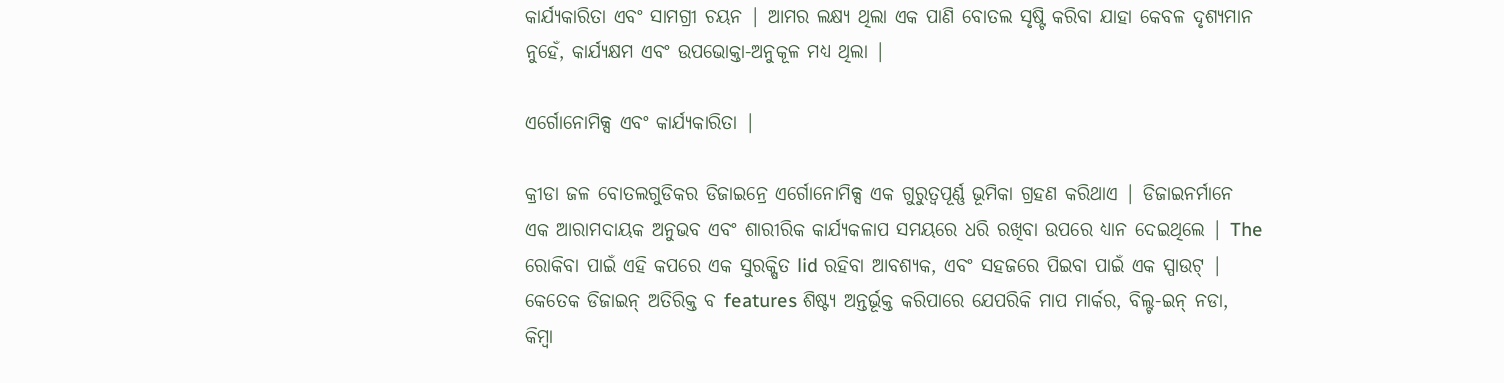କାର୍ଯ୍ୟକାରିତା ଏବଂ ସାମଗ୍ରୀ ଚୟନ | ଆମର ଲକ୍ଷ୍ୟ ଥିଲା ଏକ ପାଣି ବୋତଲ ସୃଷ୍ଟି କରିବା ଯାହା କେବଳ ଦୃଶ୍ୟମାନ ନୁହେଁ, କାର୍ଯ୍ୟକ୍ଷମ ଏବଂ ଉପଭୋକ୍ତା-ଅନୁକୂଳ ମଧ୍ୟ ଥିଲା |

ଏର୍ଗୋନୋମିକ୍ସ ଏବଂ କାର୍ଯ୍ୟକାରିତା |

କ୍ରୀଡା ଜଳ ବୋତଲଗୁଡିକର ଡିଜାଇନ୍ରେ ଏର୍ଗୋନୋମିକ୍ସ ଏକ ଗୁରୁତ୍ୱପୂର୍ଣ୍ଣ ଭୂମିକା ଗ୍ରହଣ କରିଥାଏ | ଡିଜାଇନର୍ମାନେ ଏକ ଆରାମଦାୟକ ଅନୁଭବ ଏବଂ ଶାରୀରିକ କାର୍ଯ୍ୟକଳାପ ସମୟରେ ଧରି ରଖିବା ଉପରେ ଧ୍ୟାନ ଦେଇଥିଲେ | The ରୋକିବା ପାଇଁ ଏହି କପରେ ଏକ ସୁରକ୍ଷିତ lid ରହିବା ଆବଶ୍ୟକ, ଏବଂ ସହଜରେ ପିଇବା ପାଇଁ ଏକ ସ୍ପାଉଟ୍ | କେତେକ ଡିଜାଇନ୍ ଅତିରିକ୍ତ ବ features ଶିଷ୍ଟ୍ୟ ଅନ୍ତର୍ଭୂକ୍ତ କରିପାରେ ଯେପରିକି ମାପ ମାର୍କର, ବିଲ୍ଟ-ଇନ୍ ନଡା, କିମ୍ବା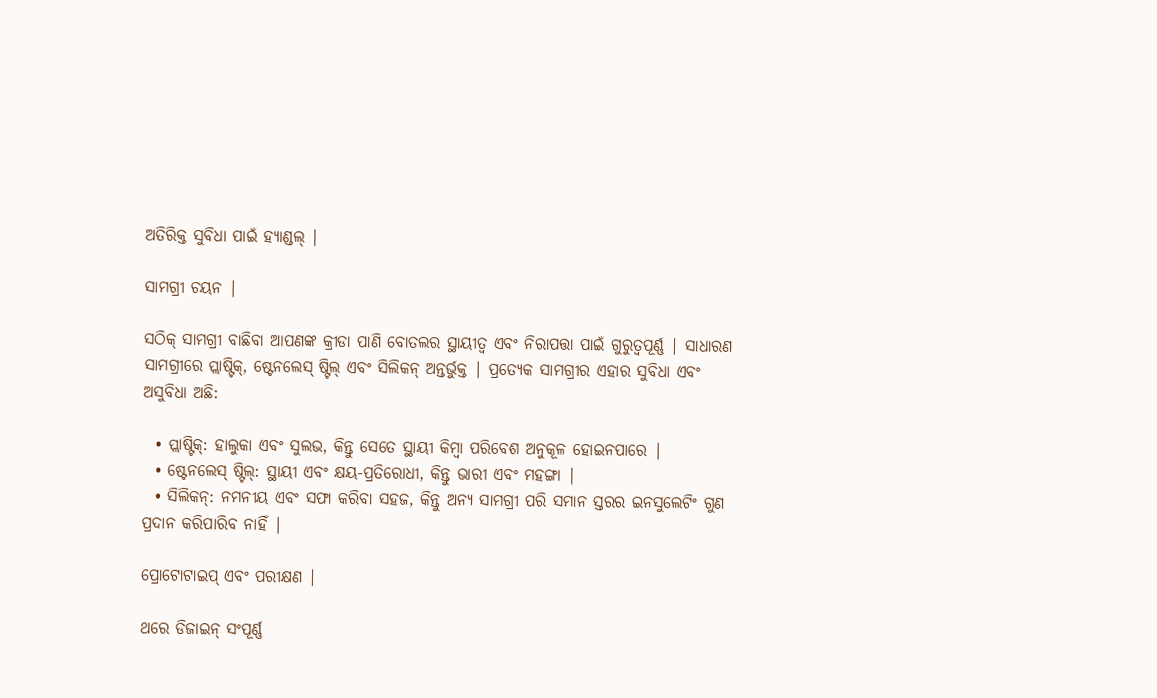ଅତିରିକ୍ତ ସୁବିଧା ପାଇଁ ହ୍ୟାଣ୍ଡଲ୍ |

ସାମଗ୍ରୀ ଚୟନ |

ସଠିକ୍ ସାମଗ୍ରୀ ବାଛିବା ଆପଣଙ୍କ କ୍ରୀଡା ପାଣି ବୋତଲର ସ୍ଥାୟୀତ୍ୱ ଏବଂ ନିରାପତ୍ତା ପାଇଁ ଗୁରୁତ୍ୱପୂର୍ଣ୍ଣ | ସାଧାରଣ ସାମଗ୍ରୀରେ ପ୍ଲାଷ୍ଟିକ୍, ଷ୍ଟେନଲେସ୍ ଷ୍ଟିଲ୍ ଏବଂ ସିଲିକନ୍ ଅନ୍ତର୍ଭୁକ୍ତ | ପ୍ରତ୍ୟେକ ସାମଗ୍ରୀର ଏହାର ସୁବିଧା ଏବଂ ଅସୁବିଧା ଅଛି:

  • ପ୍ଲାଷ୍ଟିକ୍: ହାଲୁକା ଏବଂ ସୁଲଭ, କିନ୍ତୁ ସେତେ ସ୍ଥାୟୀ କିମ୍ବା ପରିବେଶ ଅନୁକୂଳ ହୋଇନପାରେ |
  • ଷ୍ଟେନଲେସ୍ ଷ୍ଟିଲ୍: ସ୍ଥାୟୀ ଏବଂ କ୍ଷୟ-ପ୍ରତିରୋଧୀ, କିନ୍ତୁ ଭାରୀ ଏବଂ ମହଙ୍ଗା |
  • ସିଲିକନ୍: ନମନୀୟ ଏବଂ ସଫା କରିବା ସହଜ, କିନ୍ତୁ ଅନ୍ୟ ସାମଗ୍ରୀ ପରି ସମାନ ସ୍ତରର ଇନସୁଲେଟିଂ ଗୁଣ ପ୍ରଦାନ କରିପାରିବ ନାହିଁ |

ପ୍ରୋଟୋଟାଇପ୍ ଏବଂ ପରୀକ୍ଷଣ |

ଥରେ ଡିଜାଇନ୍ ସଂପୂର୍ଣ୍ଣ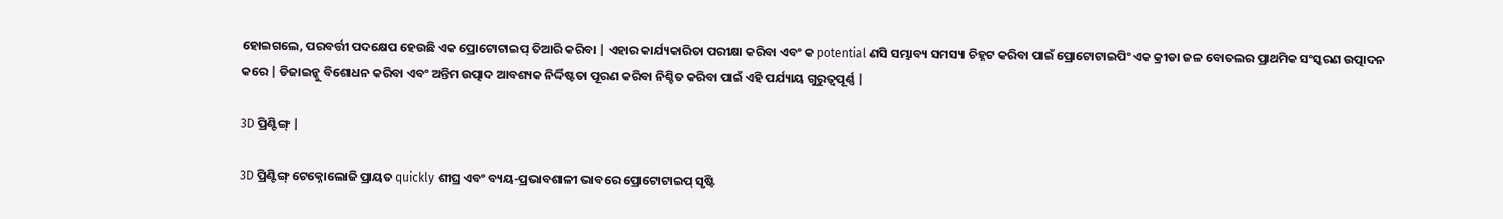ହୋଇଗଲେ, ପରବର୍ତ୍ତୀ ପଦକ୍ଷେପ ହେଉଛି ଏକ ପ୍ରୋଟୋଟାଇପ୍ ତିଆରି କରିବା | ଏହାର କାର୍ଯ୍ୟକାରିତା ପରୀକ୍ଷା କରିବା ଏବଂ କ potential ଣସି ସମ୍ଭାବ୍ୟ ସମସ୍ୟା ଚିହ୍ନଟ କରିବା ପାଇଁ ପ୍ରୋଟୋଟାଇପିଂ ଏକ କ୍ରୀଡା ଜଳ ବୋତଲର ପ୍ରାଥମିକ ସଂସ୍କରଣ ଉତ୍ପାଦନ କରେ | ଡିଜାଇନ୍କୁ ବିଶୋଧନ କରିବା ଏବଂ ଅନ୍ତିମ ଉତ୍ପାଦ ଆବଶ୍ୟକ ନିର୍ଦ୍ଦିଷ୍ଟତା ପୂରଣ କରିବା ନିଶ୍ଚିତ କରିବା ପାଇଁ ଏହି ପର୍ଯ୍ୟାୟ ଗୁରୁତ୍ୱପୂର୍ଣ୍ଣ |

3D ପ୍ରିଣ୍ଟିଙ୍ଗ୍ |

3D ପ୍ରିଣ୍ଟିଙ୍ଗ୍ ଟେକ୍ନୋଲୋଜି ପ୍ରାୟତ quickly ଶୀଘ୍ର ଏବଂ ବ୍ୟୟ-ପ୍ରଭାବଶାଳୀ ଭାବରେ ପ୍ରୋଟୋଟାଇପ୍ ସୃଷ୍ଟି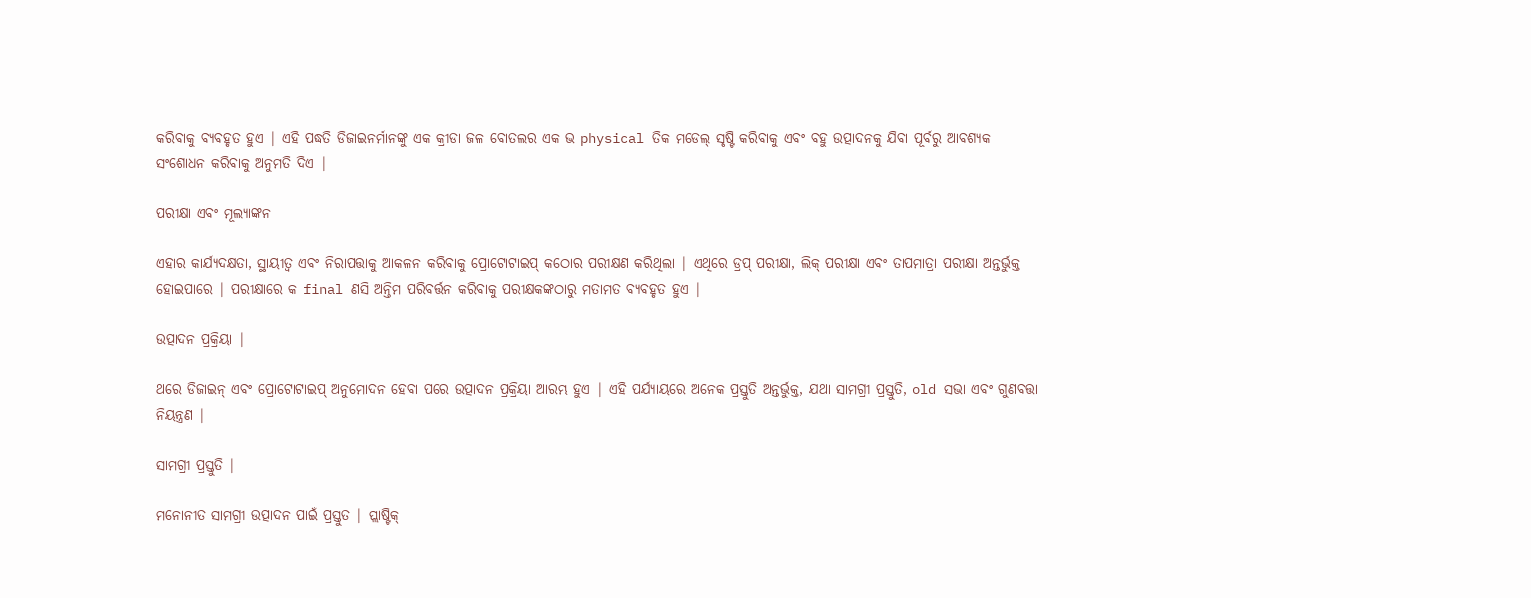କରିବାକୁ ବ୍ୟବହୃତ ହୁଏ | ଏହି ପଦ୍ଧତି ଡିଜାଇନର୍ମାନଙ୍କୁ ଏକ କ୍ରୀଡା ଜଳ ବୋତଲର ଏକ ଭ physical ତିକ ମଡେଲ୍ ସୃଷ୍ଟି କରିବାକୁ ଏବଂ ବହୁ ଉତ୍ପାଦନକୁ ଯିବା ପୂର୍ବରୁ ଆବଶ୍ୟକ ସଂଶୋଧନ କରିବାକୁ ଅନୁମତି ଦିଏ |

ପରୀକ୍ଷା ଏବଂ ମୂଲ୍ୟାଙ୍କନ

ଏହାର କାର୍ଯ୍ୟଦକ୍ଷତା, ସ୍ଥାୟୀତ୍ୱ ଏବଂ ନିରାପତ୍ତାକୁ ଆକଳନ କରିବାକୁ ପ୍ରୋଟୋଟାଇପ୍ କଠୋର ପରୀକ୍ଷଣ କରିଥିଲା | ଏଥିରେ ଡ୍ରପ୍ ପରୀକ୍ଷା, ଲିକ୍ ପରୀକ୍ଷା ଏବଂ ତାପମାତ୍ରା ପରୀକ୍ଷା ଅନ୍ତର୍ଭୁକ୍ତ ହୋଇପାରେ | ପରୀକ୍ଷାରେ କ final ଣସି ଅନ୍ତିମ ପରିବର୍ତ୍ତନ କରିବାକୁ ପରୀକ୍ଷକଙ୍କଠାରୁ ମତାମତ ବ୍ୟବହୃତ ହୁଏ |

ଉତ୍ପାଦନ ପ୍ରକ୍ରିୟା |

ଥରେ ଡିଜାଇନ୍ ଏବଂ ପ୍ରୋଟୋଟାଇପ୍ ଅନୁମୋଦନ ହେବା ପରେ ଉତ୍ପାଦନ ପ୍ରକ୍ରିୟା ଆରମ୍ଭ ହୁଏ | ଏହି ପର୍ଯ୍ୟାୟରେ ଅନେକ ପ୍ରସ୍ତୁତି ଅନ୍ତର୍ଭୁକ୍ତ, ଯଥା ସାମଗ୍ରୀ ପ୍ରସ୍ତୁତି, old ସଭା ଏବଂ ଗୁଣବତ୍ତା ନିୟନ୍ତ୍ରଣ |

ସାମଗ୍ରୀ ପ୍ରସ୍ତୁତି |

ମନୋନୀତ ସାମଗ୍ରୀ ଉତ୍ପାଦନ ପାଇଁ ପ୍ରସ୍ତୁତ | ପ୍ଲାଷ୍ଟିକ୍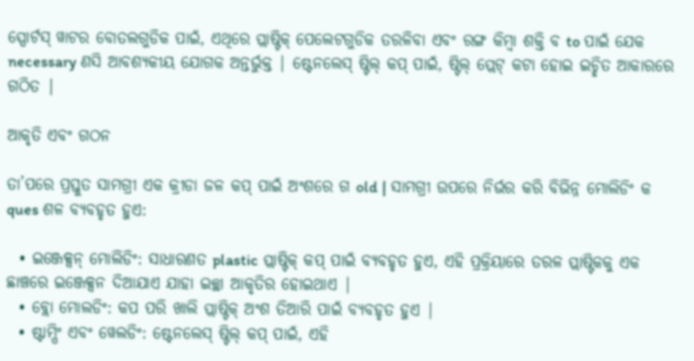ସ୍ପୋର୍ଟସ୍ ୱାଟର ବୋତଲଗୁଡିକ ପାଇଁ, ଏଥିରେ ପ୍ଲାଷ୍ଟିକ୍ ପେଲେଟଗୁଡିକ ତରଳିବା ଏବଂ ରଙ୍ଗ କିମ୍ବା ଶକ୍ତି ବ to ପାଇଁ ଯେକ necessary ଣସି ଆବଶ୍ୟକୀୟ ଯୋଗକ ଅନ୍ତର୍ଭୁକ୍ତ | ଷ୍ଟେନଲେସ୍ ଷ୍ଟିଲ୍ କପ୍ ପାଇଁ, ଷ୍ଟିଲ୍ ପ୍ଲେଟ୍ କଟା ହୋଇ ଇଚ୍ଛିତ ଆକାରରେ ଗଠିତ |

ଆକୃତି ଏବଂ ଗଠନ

ତା’ପରେ ପ୍ରସ୍ତୁତ ସାମଗ୍ରୀ ଏକ କ୍ରୀଡା ଜଳ କପ୍ ପାଇଁ ଅଂଶରେ ଗ old | ସାମଗ୍ରୀ ଉପରେ ନିର୍ଭର କରି ବିଭିନ୍ନ ମୋଲିଡିଂ କ ques ଶଳ ବ୍ୟବହୃତ ହୁଏ:

  • ଇଞ୍ଜେକ୍ସନ୍ ମୋଲିଡିଂ: ସାଧାରଣତ plastic ପ୍ଲାଷ୍ଟିକ୍ କପ୍ ପାଇଁ ବ୍ୟବହୃତ ହୁଏ, ଏହି ପ୍ରକ୍ରିୟାରେ ତରଳ ପ୍ଲାଷ୍ଟିକକୁ ଏକ ଛାଞ୍ଚରେ ଇଞ୍ଜେକ୍ସନ ଦିଆଯାଏ ଯାହା ଇଚ୍ଛା ଆକୃତିର ହୋଇଥାଏ |
  • ବ୍ଲୋ ମୋଲଡିଂ: କପ ପରି ଖାଲି ପ୍ଲାଷ୍ଟିକ୍ ଅଂଶ ତିଆରି ପାଇଁ ବ୍ୟବହୃତ ହୁଏ |
  • ଷ୍ଟାମ୍ପିଂ ଏବଂ ୱେଲଡିଂ: ଷ୍ଟେନଲେସ୍ ଷ୍ଟିଲ୍ କପ୍ ପାଇଁ, ଏହି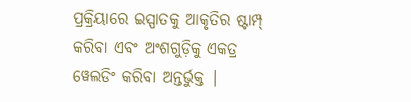ପ୍ରକ୍ରିୟାରେ ଇସ୍ପାତକୁ ଆକୃତିର ଷ୍ଟାମ୍ପ୍ କରିବା ଏବଂ ଅଂଶଗୁଡ଼ିକୁ ଏକତ୍ର ୱେଲଡିଂ କରିବା ଅନ୍ତର୍ଭୁକ୍ତ |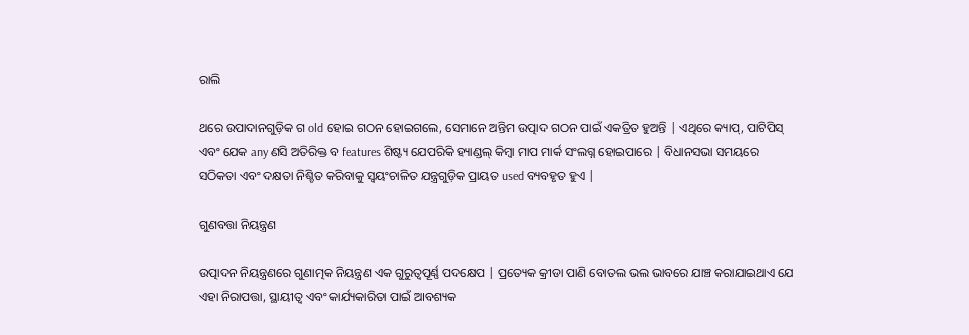ରାଲି

ଥରେ ଉପାଦାନଗୁଡ଼ିକ ଗ old ହୋଇ ଗଠନ ହୋଇଗଲେ, ସେମାନେ ଅନ୍ତିମ ଉତ୍ପାଦ ଗଠନ ପାଇଁ ଏକତ୍ରିତ ହୁଅନ୍ତି | ଏଥିରେ କ୍ୟାପ୍, ପାଟିପିସ୍ ଏବଂ ଯେକ any ଣସି ଅତିରିକ୍ତ ବ features ଶିଷ୍ଟ୍ୟ ଯେପରିକି ହ୍ୟାଣ୍ଡଲ୍ କିମ୍ବା ମାପ ମାର୍କ ସଂଲଗ୍ନ ହୋଇପାରେ | ବିଧାନସଭା ସମୟରେ ସଠିକତା ଏବଂ ଦକ୍ଷତା ନିଶ୍ଚିତ କରିବାକୁ ସ୍ୱୟଂଚାଳିତ ଯନ୍ତ୍ରଗୁଡ଼ିକ ପ୍ରାୟତ used ବ୍ୟବହୃତ ହୁଏ |

ଗୁଣବତ୍ତା ନିୟନ୍ତ୍ରଣ

ଉତ୍ପାଦନ ନିୟନ୍ତ୍ରଣରେ ଗୁଣାତ୍ମକ ନିୟନ୍ତ୍ରଣ ଏକ ଗୁରୁତ୍ୱପୂର୍ଣ୍ଣ ପଦକ୍ଷେପ | ପ୍ରତ୍ୟେକ କ୍ରୀଡା ପାଣି ବୋତଲ ଭଲ ଭାବରେ ଯାଞ୍ଚ କରାଯାଇଥାଏ ଯେ ଏହା ନିରାପତ୍ତା, ସ୍ଥାୟୀତ୍ୱ ଏବଂ କାର୍ଯ୍ୟକାରିତା ପାଇଁ ଆବଶ୍ୟକ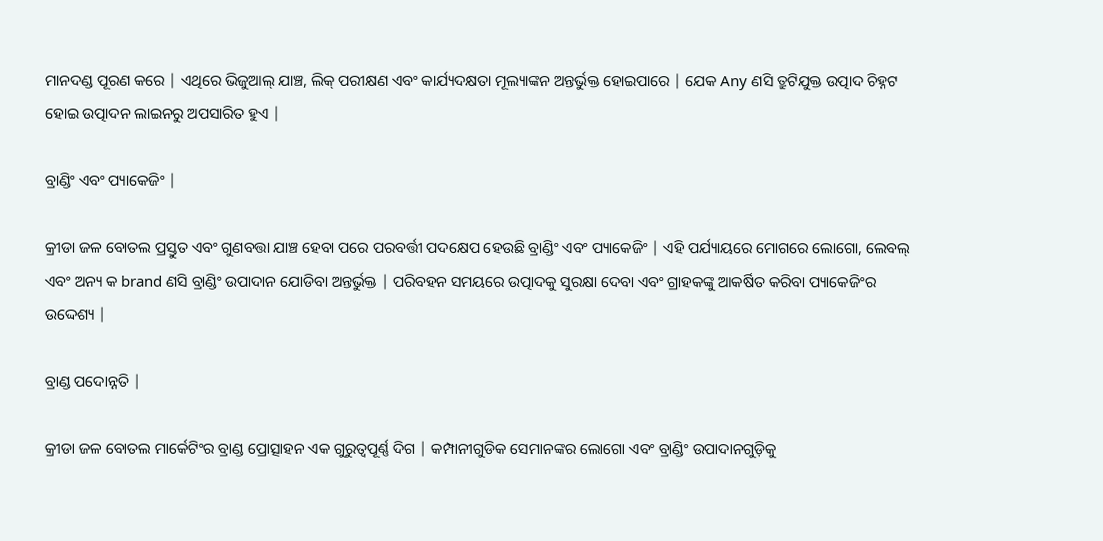ମାନଦଣ୍ଡ ପୂରଣ କରେ | ଏଥିରେ ଭିଜୁଆଲ୍ ଯାଞ୍ଚ, ଲିକ୍ ପରୀକ୍ଷଣ ଏବଂ କାର୍ଯ୍ୟଦକ୍ଷତା ମୂଲ୍ୟାଙ୍କନ ଅନ୍ତର୍ଭୁକ୍ତ ହୋଇପାରେ | ଯେକ Any ଣସି ତ୍ରୁଟିଯୁକ୍ତ ଉତ୍ପାଦ ଚିହ୍ନଟ ହୋଇ ଉତ୍ପାଦନ ଲାଇନରୁ ଅପସାରିତ ହୁଏ |

ବ୍ରାଣ୍ଡିଂ ଏବଂ ପ୍ୟାକେଜିଂ |

କ୍ରୀଡା ଜଳ ବୋତଲ ପ୍ରସ୍ତୁତ ଏବଂ ଗୁଣବତ୍ତା ଯାଞ୍ଚ ହେବା ପରେ ପରବର୍ତ୍ତୀ ପଦକ୍ଷେପ ହେଉଛି ବ୍ରାଣ୍ଡିଂ ଏବଂ ପ୍ୟାକେଜିଂ | ଏହି ପର୍ଯ୍ୟାୟରେ ମୋଗରେ ଲୋଗୋ, ଲେବଲ୍ ଏବଂ ଅନ୍ୟ କ brand ଣସି ବ୍ରାଣ୍ଡିଂ ଉପାଦାନ ଯୋଡିବା ଅନ୍ତର୍ଭୁକ୍ତ | ପରିବହନ ସମୟରେ ଉତ୍ପାଦକୁ ସୁରକ୍ଷା ଦେବା ଏବଂ ଗ୍ରାହକଙ୍କୁ ଆକର୍ଷିତ କରିବା ପ୍ୟାକେଜିଂର ଉଦ୍ଦେଶ୍ୟ |

ବ୍ରାଣ୍ଡ ପଦୋନ୍ନତି |

କ୍ରୀଡା ଜଳ ବୋତଲ ମାର୍କେଟିଂର ବ୍ରାଣ୍ଡ ପ୍ରୋତ୍ସାହନ ଏକ ଗୁରୁତ୍ୱପୂର୍ଣ୍ଣ ଦିଗ | କମ୍ପାନୀଗୁଡିକ ସେମାନଙ୍କର ଲୋଗୋ ଏବଂ ବ୍ରାଣ୍ଡିଂ ଉପାଦାନଗୁଡ଼ିକୁ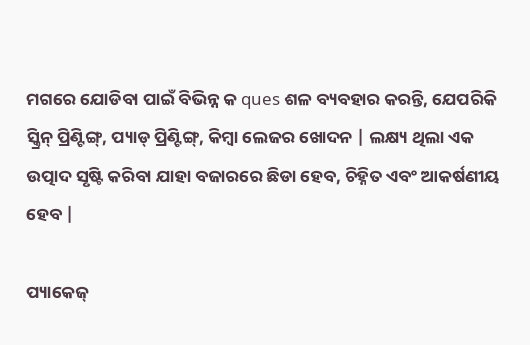ମଗରେ ଯୋଡିବା ପାଇଁ ବିଭିନ୍ନ କ ques ଶଳ ବ୍ୟବହାର କରନ୍ତି, ଯେପରିକି ସ୍କ୍ରିନ୍ ପ୍ରିଣ୍ଟିଙ୍ଗ୍, ପ୍ୟାଡ୍ ପ୍ରିଣ୍ଟିଙ୍ଗ୍, କିମ୍ବା ଲେଜର ଖୋଦନ | ଲକ୍ଷ୍ୟ ଥିଲା ଏକ ଉତ୍ପାଦ ସୃଷ୍ଟି କରିବା ଯାହା ବଜାରରେ ଛିଡା ହେବ, ଚିହ୍ନିତ ଏବଂ ଆକର୍ଷଣୀୟ ହେବ |

ପ୍ୟାକେଜ୍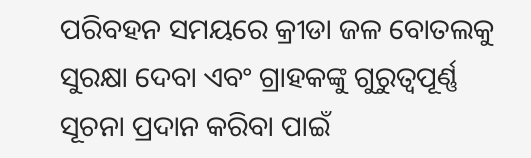ପରିବହନ ସମୟରେ କ୍ରୀଡା ଜଳ ବୋତଲକୁ ସୁରକ୍ଷା ଦେବା ଏବଂ ଗ୍ରାହକଙ୍କୁ ଗୁରୁତ୍ୱପୂର୍ଣ୍ଣ ସୂଚନା ପ୍ରଦାନ କରିବା ପାଇଁ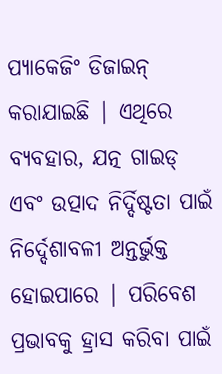ପ୍ୟାକେଜିଂ ଡିଜାଇନ୍ କରାଯାଇଛି | ଏଥିରେ ବ୍ୟବହାର, ଯତ୍ନ ଗାଇଡ୍ ଏବଂ ଉତ୍ପାଦ ନିର୍ଦ୍ଦିଷ୍ଟତା ପାଇଁ ନିର୍ଦ୍ଦେଶାବଳୀ ଅନ୍ତର୍ଭୁକ୍ତ ହୋଇପାରେ | ପରିବେଶ ପ୍ରଭାବକୁ ହ୍ରାସ କରିବା ପାଇଁ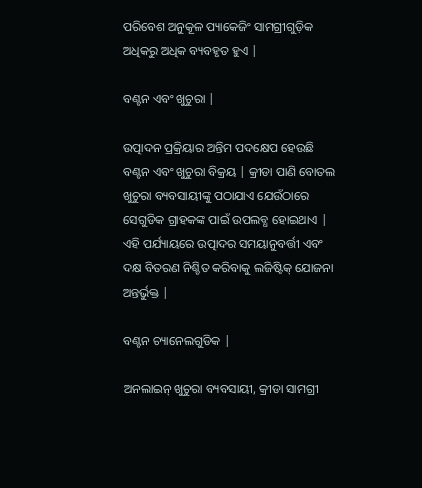ପରିବେଶ ଅନୁକୂଳ ପ୍ୟାକେଜିଂ ସାମଗ୍ରୀଗୁଡ଼ିକ ଅଧିକରୁ ଅଧିକ ବ୍ୟବହୃତ ହୁଏ |

ବଣ୍ଟନ ଏବଂ ଖୁଚୁରା |

ଉତ୍ପାଦନ ପ୍ରକ୍ରିୟାର ଅନ୍ତିମ ପଦକ୍ଷେପ ହେଉଛି ବଣ୍ଟନ ଏବଂ ଖୁଚୁରା ବିକ୍ରୟ | କ୍ରୀଡା ପାଣି ବୋତଲ ଖୁଚୁରା ବ୍ୟବସାୟୀଙ୍କୁ ପଠାଯାଏ ଯେଉଁଠାରେ ସେଗୁଡିକ ଗ୍ରାହକଙ୍କ ପାଇଁ ଉପଲବ୍ଧ ହୋଇଥାଏ | ଏହି ପର୍ଯ୍ୟାୟରେ ଉତ୍ପାଦର ସମୟାନୁବର୍ତ୍ତୀ ଏବଂ ଦକ୍ଷ ବିତରଣ ନିଶ୍ଚିତ କରିବାକୁ ଲଜିଷ୍ଟିକ୍ ଯୋଜନା ଅନ୍ତର୍ଭୁକ୍ତ |

ବଣ୍ଟନ ଚ୍ୟାନେଲଗୁଡିକ |

ଅନଲାଇନ୍ ଖୁଚୁରା ବ୍ୟବସାୟୀ, କ୍ରୀଡା ସାମଗ୍ରୀ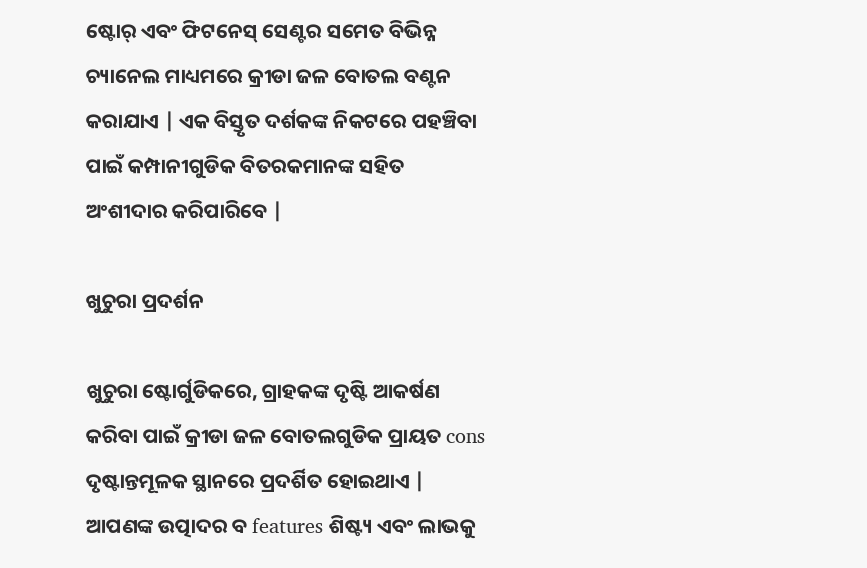ଷ୍ଟୋର୍ ଏବଂ ଫିଟନେସ୍ ସେଣ୍ଟର ସମେତ ବିଭିନ୍ନ ଚ୍ୟାନେଲ ମାଧ୍ୟମରେ କ୍ରୀଡା ଜଳ ବୋତଲ ବଣ୍ଟନ କରାଯାଏ | ଏକ ବିସ୍ତୃତ ଦର୍ଶକଙ୍କ ନିକଟରେ ପହଞ୍ଚିବା ପାଇଁ କମ୍ପାନୀଗୁଡିକ ବିତରକମାନଙ୍କ ସହିତ ଅଂଶୀଦାର କରିପାରିବେ |

ଖୁଚୁରା ପ୍ରଦର୍ଶନ

ଖୁଚୁରା ଷ୍ଟୋର୍ଗୁଡିକରେ, ଗ୍ରାହକଙ୍କ ଦୃଷ୍ଟି ଆକର୍ଷଣ କରିବା ପାଇଁ କ୍ରୀଡା ଜଳ ବୋତଲଗୁଡିକ ପ୍ରାୟତ cons ଦୃଷ୍ଟାନ୍ତମୂଳକ ସ୍ଥାନରେ ପ୍ରଦର୍ଶିତ ହୋଇଥାଏ | ଆପଣଙ୍କ ଉତ୍ପାଦର ବ features ଶିଷ୍ଟ୍ୟ ଏବଂ ଲାଭକୁ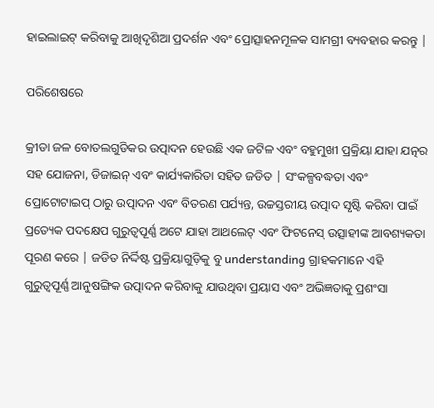ହାଇଲାଇଟ୍ କରିବାକୁ ଆଖିଦୃଶିଆ ପ୍ରଦର୍ଶନ ଏବଂ ପ୍ରୋତ୍ସାହନମୂଳକ ସାମଗ୍ରୀ ବ୍ୟବହାର କରନ୍ତୁ |

ପରିଶେଷରେ

କ୍ରୀଡା ଜଳ ବୋତଲଗୁଡିକର ଉତ୍ପାଦନ ହେଉଛି ଏକ ଜଟିଳ ଏବଂ ବହୁମୁଖୀ ପ୍ରକ୍ରିୟା ଯାହା ଯତ୍ନର ସହ ଯୋଜନା, ଡିଜାଇନ୍ ଏବଂ କାର୍ଯ୍ୟକାରିତା ସହିତ ଜଡିତ | ସଂକଳ୍ପବଦ୍ଧତା ଏବଂ ପ୍ରୋଟୋଟାଇପ୍ ଠାରୁ ଉତ୍ପାଦନ ଏବଂ ବିତରଣ ପର୍ଯ୍ୟନ୍ତ, ଉଚ୍ଚସ୍ତରୀୟ ଉତ୍ପାଦ ସୃଷ୍ଟି କରିବା ପାଇଁ ପ୍ରତ୍ୟେକ ପଦକ୍ଷେପ ଗୁରୁତ୍ୱପୂର୍ଣ୍ଣ ଅଟେ ଯାହା ଆଥଲେଟ୍ ଏବଂ ଫିଟନେସ୍ ଉତ୍ସାହୀଙ୍କ ଆବଶ୍ୟକତା ପୂରଣ କରେ | ଜଡିତ ନିର୍ଦ୍ଦିଷ୍ଟ ପ୍ରକ୍ରିୟାଗୁଡ଼ିକୁ ବୁ understanding ଗ୍ରାହକମାନେ ଏହି ଗୁରୁତ୍ୱପୂର୍ଣ୍ଣ ଆନୁଷଙ୍ଗିକ ଉତ୍ପାଦନ କରିବାକୁ ଯାଉଥିବା ପ୍ରୟାସ ଏବଂ ଅଭିଜ୍ଞତାକୁ ପ୍ରଶଂସା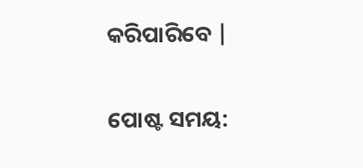କରିପାରିବେ |


ପୋଷ୍ଟ ସମୟ: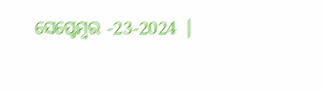ସେପ୍ଟେମ୍ବର -23-2024 |